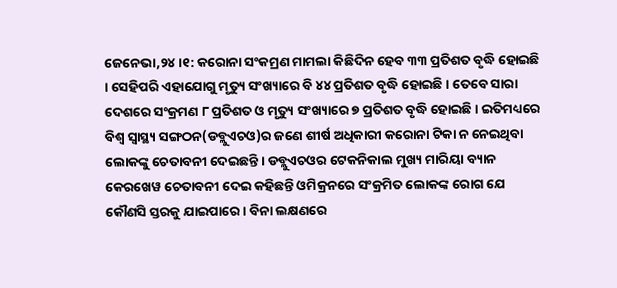ଜେନେଭା,୨୪ ।୧: କରୋନା ସଂକମ୍ରଣ ମାମଲା କିଛିଦିନ ହେବ ୩୩ ପ୍ରତିଶତ ବୃଦ୍ଧି ହୋଇଛି । ସେହିପରି ଏହାଯୋଗୁ ମୃତ୍ୟୁ ସଂଖ୍ୟାରେ ବି ୪୪ ପ୍ରତିଶତ ବୃଦ୍ଧି ହୋଇଛି । ତେବେ ସାରା ଦେଶରେ ସଂକ୍ରମଣ ୮ ପ୍ରତିଶତ ଓ ମୃତ୍ୟୁ ସଂଖ୍ୟାରେ ୭ ପ୍ରତିଶତ ବୃଦ୍ଧି ହୋଇଛି । ଇତିମଧ୍ୟରେ ବିଶ୍ୱ ସ୍ୱାସ୍ଥ୍ୟ ସଙ୍ଗଠନ(ଡବ୍ଲୁଏଚଓ)ର ଜଣେ ଶୀର୍ଷ ଅଧିକାରୀ କରୋନା ଟିକା ନ ନେଇଥିବା ଲୋକଙ୍କୁ ଚେତାବନୀ ଦେଇଛନ୍ତି । ଡବ୍ଲୁଏଚଓର ଟେକନିକାଲ ମୁଖ୍ୟ ମାରିୟା ବ୍ୟାନ କେରଖେୱ ଚେତାବନୀ ଦେଇ କହିଛନ୍ତି ଓମିକ୍ରନରେ ସଂକ୍ରମିତ ଲୋକଙ୍କ ରୋଗ ଯେ କୌଣସି ସ୍ତରକୁ ଯାଇପାରେ । ବିନା ଲକ୍ଷଣରେ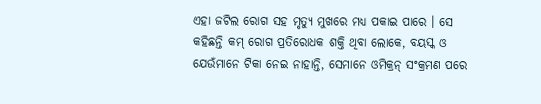ଏହା ଜଟିଲ ରୋଗ ସହ ମୃତ୍ୟୁ ମୁଖରେ ମଧ୍ୟ ପକାଇ ପାରେ । ସେ କହିଛନ୍ତି କମ୍ ରୋଗ ପ୍ରତିରୋଧକ ଶକ୍ତି ଥିବା ଲୋକେ, ବୟସ୍କ ଓ ଯେଉଁମାନେ ଟିକା ନେଇ ନାହାନ୍ତି, ସେମାନେ ଓମିକ୍ରନ୍ ସଂକ୍ରମଣ ପରେ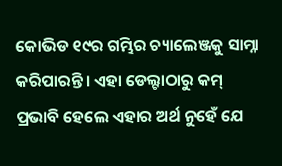କୋଭିଡ ୧୯ର ଗମ୍ଭିର ଚ୍ୟାଲେଞ୍ଜକୁ ସାମ୍ନା କରିପାରନ୍ତି । ଏହା ଡେଲ୍ଟାଠାରୁ କମ୍ ପ୍ରଭାବି ହେଲେ ଏହାର ଅର୍ଥ ନୁହେଁ ଯେ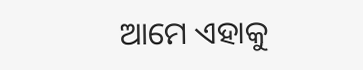ଆମେ ଏହାକୁ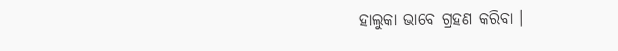ହାଲୁକା ଭାବେ ଗ୍ରହଣ କରିବା ।